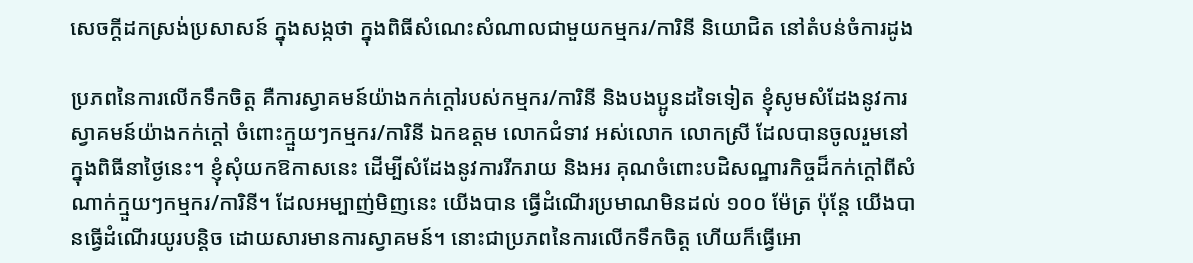សេចក្តីដកស្រង់ប្រសាសន៍ ក្នុងសង្កថា ក្នុងពិធីសំណេះសំណាលជាមួយកម្មករ/ការិនី និយោជិត នៅតំបន់ចំការដូង

ប្រភពនៃការលើកទឹកចិត្ត គឺការស្វាគមន៍យ៉ាងកក់ក្ដៅរបស់កម្មករ/ការិនី និងបងប្អូនដទៃទៀត ខ្ញុំសូមសំដែងនូវការស្វាគមន៍យ៉ាងកក់ក្ដៅ ចំពោះក្មួយៗកម្មករ/ការិនី ឯកឧត្តម លោកជំទាវ អស់លោក លោកស្រី ដែលបានចូលរួមនៅក្នុងពិធីនាថ្ងៃនេះ។ ខ្ញុំសុំយកឱកាសនេះ ដើម្បីសំដែងនូវការរីករាយ និងអរ គុណចំពោះបដិសណ្ឋារកិច្ចដ៏កក់ក្ដៅពីសំណាក់ក្មួយៗកម្មករ/ការិនី។ ដែលអម្បាញ់មិញនេះ យើងបាន ធ្វើដំណើរប្រមាណមិនដល់ ១០០ ម៉ែត្រ ប៉ុន្តែ យើងបានធ្វើដំណើរយូរបន្ដិច ដោយសារមានការស្វាគមន៍។ នោះជាប្រភពនៃការលើកទឹកចិត្ត ហើយក៏ធ្វើអោ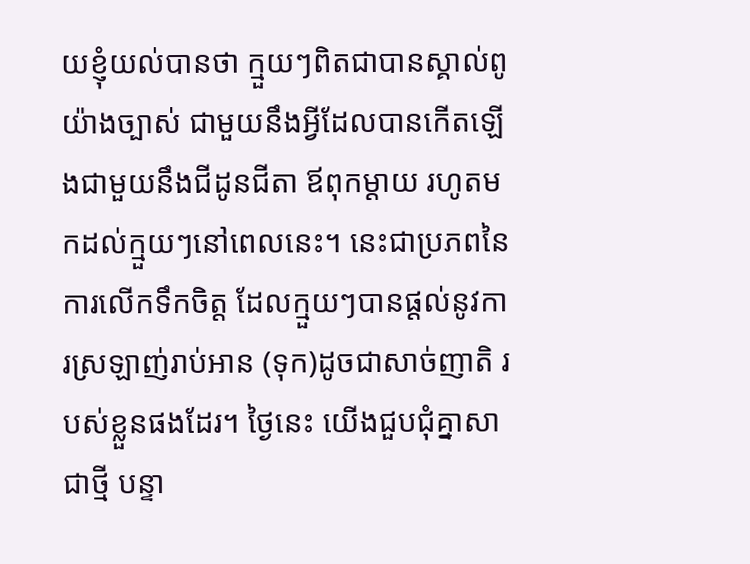យខ្ញុំយល់បានថា ក្មួយៗពិតជាបានស្គាល់ពូយ៉ាងច្បាស់ ជាមួយនឹងអ្វីដែលបានកើតឡើងជាមួយនឹងជីដូនជីតា ឪពុកម្ដាយ រហូតមកដល់ក្មួយៗនៅពេលនេះ។ នេះជាប្រភពនៃការលើកទឹកចិត្ត ដែលក្មួយៗបានផ្ដល់នូវការស្រឡាញ់រាប់អាន (ទុក)ដូចជាសាច់ញាតិ របស់ខ្លួនផងដែរ។ ថ្ងៃនេះ យើងជួបជុំគ្នាសាជាថ្មី បន្ទា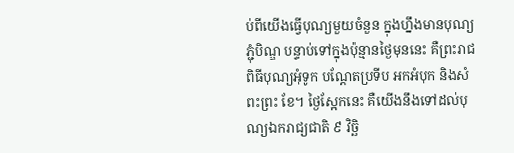ប់ពីយើងធ្វើបុណ្យមួយចំនួន ក្នុងហ្នឹងមានបុណ្យ ភ្ជុំបិណ្ឌ បន្ទាប់ទៅក្នុងប៉ុន្មានថ្ងៃមុននេះ គឺព្រះរាជពិធីបុណ្យអុំទូក បណ្ដែតប្រទីប អកអំបុក និងសំពះព្រះ ខែ។ ថ្ងៃស្អែកនេះ គឺយើងនឹងទៅដល់បុណ្យឯករាជ្យជាតិ ៩ វិច្ឆិ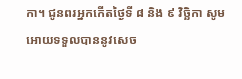កា។ ជូនពរអ្នកកើតថ្ងៃទី ៨ និង ៩ វិច្ឆិកា សូមអោយទទួលបាននូវសេច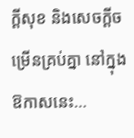ក្ដីសុខ និងសេចក្ដីចម្រើនគ្រប់គ្នា នៅក្នុងឱកាសនេះ…